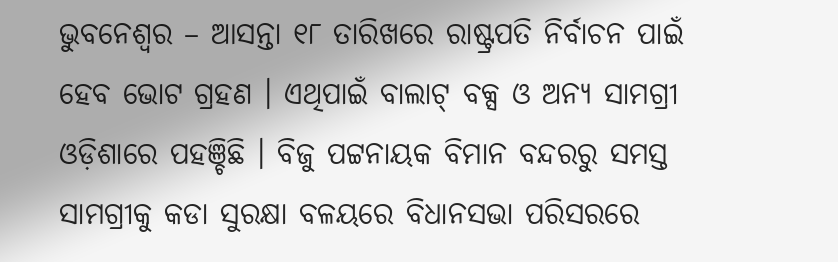ଭୁବନେଶ୍ୱର – ଆସନ୍ତା ୧୮ ତାରିଖରେ ରାଷ୍ଟ୍ରପତି ନିର୍ବାଚନ ପାଇଁ ହେବ ଭୋଟ ଗ୍ରହଣ । ଏଥିପାଇଁ ବାଲାଟ୍ ବକ୍ସ ଓ ଅନ୍ୟ ସାମଗ୍ରୀ ଓଡ଼ିଶାରେ ପହଞ୍ଚିଛି । ବିଜୁ ପଟ୍ଟନାୟକ ବିମାନ ବନ୍ଦରରୁ ସମସ୍ତ ସାମଗ୍ରୀକୁ କଡା ସୁରକ୍ଷା ବଳୟରେ ବିଧାନସଭା ପରିସରରେ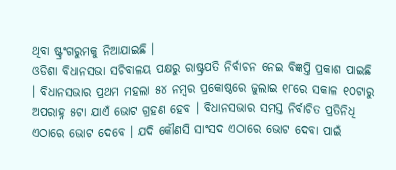ଥିବା ଷ୍ଟ୍ରଂଗରୁମକୁ ନିଆଯାଇଛି ।
ଓଡିଶା ବିଧାନସଭା ସଚିବାଳୟ ପକ୍ଷରୁ ରାଷ୍ଟ୍ରପତି ନିର୍ବାଚନ ନେଇ ବିଜ୍ଞପ୍ତି ପ୍ରକାଶ ପାଇଛି । ବିଧାନସଭାର ପ୍ରଥମ ମହଲା ୫୪ ନମ୍ବର ପ୍ରକୋଷ୍ଠରେ ଜୁଲାଇ ୧୮ରେ ସକାଳ ୧୦ଟାରୁ ଅପରାହ୍ନ ୫ଟା ଯାଏଁ ଭୋଟ ଗ୍ରହଣ ହେବ । ବିଧାନସଭାର ସମସ୍ତ ନିର୍ବାଚିତ ପ୍ରତିନିଧି ଏଠାରେ ଭୋଟ ଦେବେ । ଯଦି କୌଣସି ସାଂସଦ ଏଠାରେ ଭୋଟ ଦେବା ପାଇଁ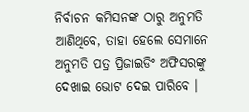ନିର୍ବାଚନ କମିସନଙ୍କ ଠାରୁ ଅନୁମତି ଆଣିଥିବେ, ତାହା ହେଲେ ସେମାନେ ଅନୁମତି ପତ୍ର ପ୍ରିଜାଇଡିଂ ଅଫିସରଙ୍କୁ ଦେଖାଇ ଭୋଟ ଦେଇ ପାରିବେ ।